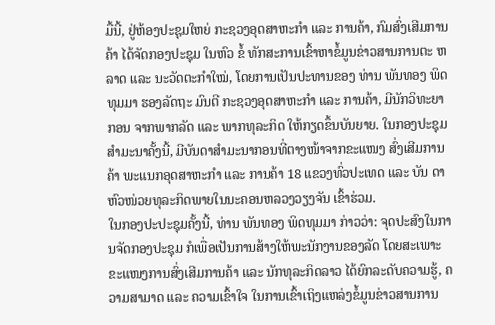ມື້ນີ້, ຢູ່ຫ້ອງປະຊຸມໃຫຍ່ ກະຊວງອຸດສາຫະກໍາ ແລະ ການຄ້າ, ກົມສົ່ງເສີມການຄ້າ ໄດ້ຈັດກອງປະຊຸມ ໃນຫົວ ຂໍ້ ທັກສະການເຂົ້າຫາຂໍ້ມູນຂ່າວສານການຕະ ຫລາດ ແລະ ນະວັດຕະກຳໃໝ່, ໂດຍການເປັນປະທານຂອງ ທ່ານ ພັນທອງ ພິດທຸມມາ ຮອງລັດຖະ ມົນຕີ ກະຊວງອຸດສາຫະກຳ ແລະ ການຄ້າ, ມີນັກວິທະຍາກອນ ຈາກພາກລັດ ແລະ ພາກທຸລະກິດ ໃຫ້ກຽດຂຶ້ນບັນຍາຍ. ໃນກອງປະຊຸມສຳມະນາຄັ້ງນີ້, ມີບັນດາສຳມະນາກອນທີ່ຕາງໜ້າຈາກຂະແໜງ ສົ່ງເສີມການຄ້າ ພະແນກອຸດສາຫະກຳ ແລະ ການຄ້າ 18 ແຂວງທົ່ວປະເທດ ແລະ ບັນ ດາຫົວໜ່ວຍທຸລະກິດພາຍໃນນະຄອນຫລວງວຽງຈັນ ເຂົ້າຮ່ວມ.
ໃນກອງປະປະຊຸມຄັ້ງນີ້, ທ່ານ ພັນທອງ ພິດທຸມມາ ກ່າວວ່າ: ຈຸດປະສົງໃນການຈັດກອງປະຊຸມ ກໍເພື່ອເປັນການສ້າງໃຫ້ພະນັກງານຂອງລັດ ໂດຍສະເພາະຂະແໜງການສົ່ງເສີມການຄ້າ ແລະ ນັກທຸລະກິດລາວ ໄດ້ຍົກລະດັບຄວາມຮູ້, ຄວາມສາມາດ ແລະ ຄວາມເຂົ້າໃຈ ໃນການເຂົ້າເຖິງແຫລ່ງຂໍ້ມູນຂ່າວສານການ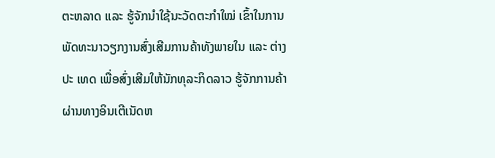ຕະຫລາດ ແລະ ຮູ້ຈັກນໍາໃຊ້ນະວັດຕະກໍາໃໝ່ ເຂົ້າໃນການພັດທະນາວຽກງານສົ່ງເສີມການຄ້າທັງພາຍໃນ ແລະ ຕ່າງປະ ເທດ ເພື່ອສົ່ງເສີມໃຫ້ນັກທຸລະກິດລາວ ຮູ້ຈັກການຄ້າຜ່ານທາງອິນເຕີເນັດຫ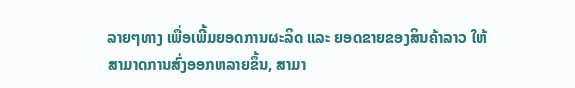ລາຍໆທາງ ເພື່ອເພີ້ມຍອດການຜະລິດ ແລະ ຍອດຂາຍຂອງສິນຄ້າລາວ ໃຫ້ສາມາດການສົ່ງອອກຫລາຍຂຶ້ນ, ສາມາ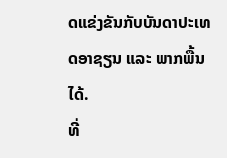ດແຂ່ງຂັນກັບບັນດາປະເທດອາຊຽນ ແລະ ພາກພື້ນໄດ້.
ທີ່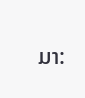ມາ: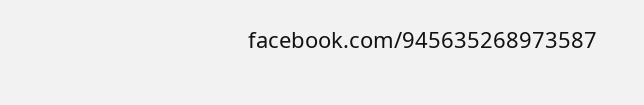facebook.com/945635268973587